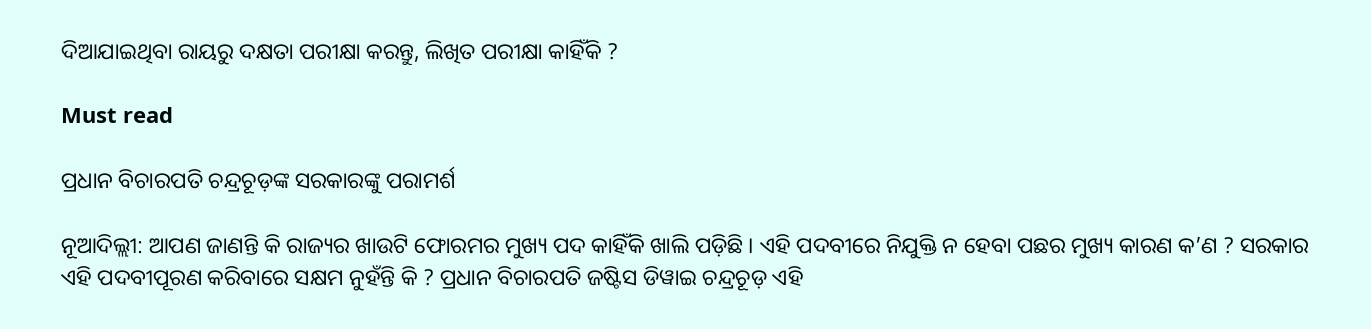ଦିଆଯାଇଥିବା ରାୟରୁ ଦକ୍ଷତା ପରୀକ୍ଷା କରନ୍ତୁ, ଲିଖିତ ପରୀକ୍ଷା କାହିଁକି ?

Must read

ପ୍ରଧାନ ବିଚାରପତି ଚନ୍ଦ୍ରଚୂଡ଼ଙ୍କ ସରକାରଙ୍କୁ ପରାମର୍ଶ

ନୂଆଦିଲ୍ଲୀ: ଆପଣ ଜାଣନ୍ତି କି ରାଜ୍ୟର ଖାଉଟି ଫୋରମର ମୁଖ୍ୟ ପଦ କାହିଁକି ଖାଲି ପଡ଼ିଛି । ଏହି ପଦବୀରେ ନିଯୁକ୍ତି ନ ହେବା ପଛର ମୁଖ୍ୟ କାରଣ କ’ଣ ? ସରକାର ଏହି ପଦବୀପୂରଣ କରିବାରେ ସକ୍ଷମ ନୁହଁନ୍ତି କି ? ପ୍ରଧାନ ବିଚାରପତି ଜଷ୍ଟିସ ଡିୱାଇ ଚନ୍ଦ୍ରଚୂଡ଼ ଏହି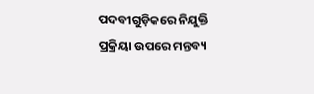ପଦବୀଗୁଡ଼ିକରେ ନିଯୁକ୍ତି ପ୍ରକ୍ରିୟା ଉପରେ ମନ୍ତବ୍ୟ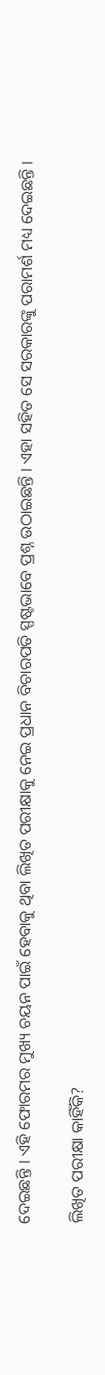ଦେଇଛନ୍ତି । ଏହି ଫୋରମର ମୁଖ୍ୟ ଚୟନ ପାଇଁ ହେବାକୁ ଥିବା ଲିଖିତ ପରୀକ୍ଷାକୁ ନେଇ ପ୍ରଧାନ ବିଚାରପତି ସ୍ପଷ୍ଟଭାବେ ପ୍ରଶ୍ନ ଉଠାଇଛନ୍ତି । ଏହା ସହିତ ସେ ସରକାରଙ୍କୁ ପରାମର୍ଶ ମଧ୍ୟ ଦେଇଛନ୍ତି ।

ଲିଖିତ ପରୀକ୍ଷା କାହିଁକି?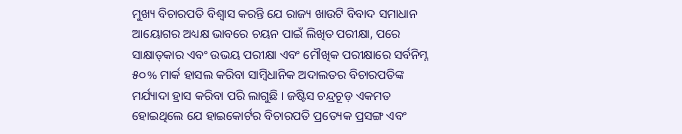ମୁଖ୍ୟ ବିଚାରପତି ବିଶ୍ୱାସ କରନ୍ତି ଯେ ରାଜ୍ୟ ଖାଉଟି ବିବାଦ ସମାଧାନ ଆୟୋଗର ଅଧ୍ୟକ୍ଷ ଭାବରେ ଚୟନ ପାଇଁ ଲିଖିତ ପରୀକ୍ଷା, ପରେ ସାକ୍ଷାତ୍‍କାର ଏବଂ ଉଭୟ ପରୀକ୍ଷା ଏବଂ ମୌଖିକ ପରୀକ୍ଷାରେ ସର୍ବନିମ୍ନ ୫୦% ମାର୍କ ହାସଲ କରିବା ସାମ୍ବିଧାନିକ ଅଦାଲତର ବିଚାରପତିଙ୍କ ମର୍ଯ୍ୟାଦା ହ୍ରାସ କରିବା ପରି ଲାଗୁଛି । ଜଷ୍ଟିସ ଚନ୍ଦ୍ରଚୂଡ଼ ଏକମତ ହୋଇଥିଲେ ଯେ ହାଇକୋର୍ଟର ବିଚାରପତି ପ୍ରତ୍ୟେକ ପ୍ରସଙ୍ଗ ଏବଂ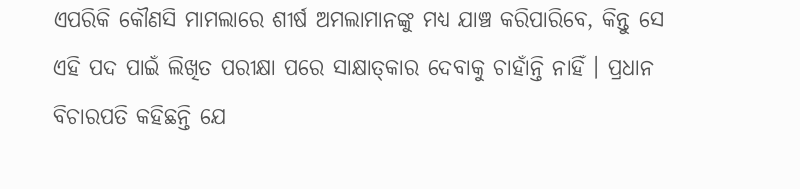ଏପରିକି କୌଣସି ମାମଲାରେ ଶୀର୍ଷ ଅମଲାମାନଙ୍କୁ ମଧ୍ୟ ଯାଞ୍ଚ କରିପାରିବେ, କିନ୍ତୁ ସେ ଏହି ପଦ ପାଇଁ ଲିଖିତ ପରୀକ୍ଷା ପରେ ସାକ୍ଷାତ୍‍କାର ଦେବାକୁ ଚାହାଁନ୍ତି ନାହିଁ । ପ୍ରଧାନ ବିଚାରପତି କହିଛନ୍ତି ଯେ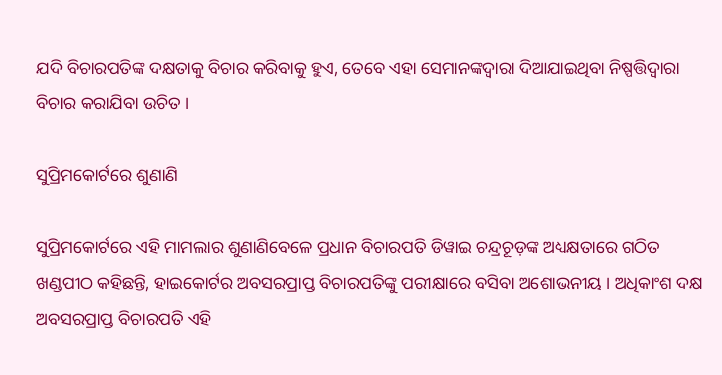ଯଦି ବିଚାରପତିଙ୍କ ଦକ୍ଷତାକୁ ବିଚାର କରିବାକୁ ହୁଏ, ତେବେ ଏହା ସେମାନଙ୍କଦ୍ୱାରା ଦିଆଯାଇଥିବା ନିଷ୍ପତ୍ତିଦ୍ୱାରା ବିଚାର କରାଯିବା ଉଚିତ ।

ସୁପ୍ରିମକୋର୍ଟରେ ଶୁଣାଣି

ସୁପ୍ରିମକୋର୍ଟରେ ଏହି ମାମଲାର ଶୁଣାଣିବେଳେ ପ୍ରଧାନ ବିଚାରପତି ଡିୱାଇ ଚନ୍ଦ୍ରଚୂଡ଼ଙ୍କ ଅଧ୍ୟକ୍ଷତାରେ ଗଠିତ ଖଣ୍ଡପୀଠ କହିଛନ୍ତି, ହାଇକୋର୍ଟର ଅବସରପ୍ରାପ୍ତ ବିଚାରପତିଙ୍କୁ ପରୀକ୍ଷାରେ ବସିବା ଅଶୋଭନୀୟ । ଅଧିକାଂଶ ଦକ୍ଷ ଅବସରପ୍ରାପ୍ତ ବିଚାରପତି ଏହି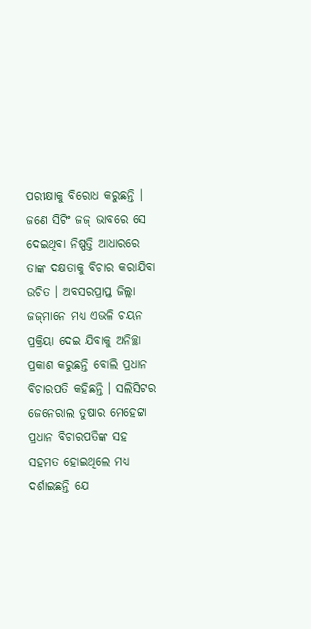ପରୀକ୍ଷାକୁ ବିରୋଧ କରୁଛନ୍ତି । ଜଣେ ସିଟିଂ ଜଜ୍ ଭାବରେ ସେ ଦେଇଥିବା ନିଷ୍ପତ୍ତି ଆଧାରରେ ତାଙ୍କ ଦକ୍ଷତାକୁ ବିଚାର କରାଯିବା ଉଚିତ । ଅବସରପ୍ରାପ୍ତ ଜିଲ୍ଲା ଜଜ୍‍ମାନେ ମଧ୍ୟ ଏଭଳି ଚୟନ ପ୍ରକ୍ରିୟା ଦେଇ ଯିବାକୁ ଅନିଚ୍ଛା ପ୍ରକାଶ କରୁଛନ୍ତି ବୋଲି ପ୍ରଧାନ ବିଚାରପତି କହିଛନ୍ତି । ସଲିସିଟର ଜେନେରାଲ ତୁଷାର ମେହେଟ୍ଟା ପ୍ରଧାନ ବିଚାରପତିଙ୍କ ସହ ସହମତ ହୋଇଥିଲେ ମଧ୍ୟ ଦର୍ଶାଇଛନ୍ତି ଯେ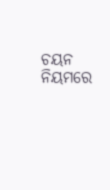ଚୟନ ନିୟମରେ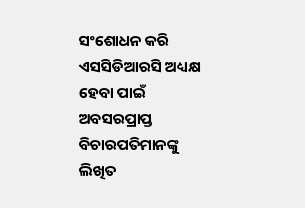ସଂଶୋଧନ କରି ଏସସିଡିଆରସି ଅଧ୍ୟକ୍ଷ ହେବା ପାଇଁ ଅବସରପ୍ରାପ୍ତ ବିଚାରପତିମାନଙ୍କୁ ଲିଖିତ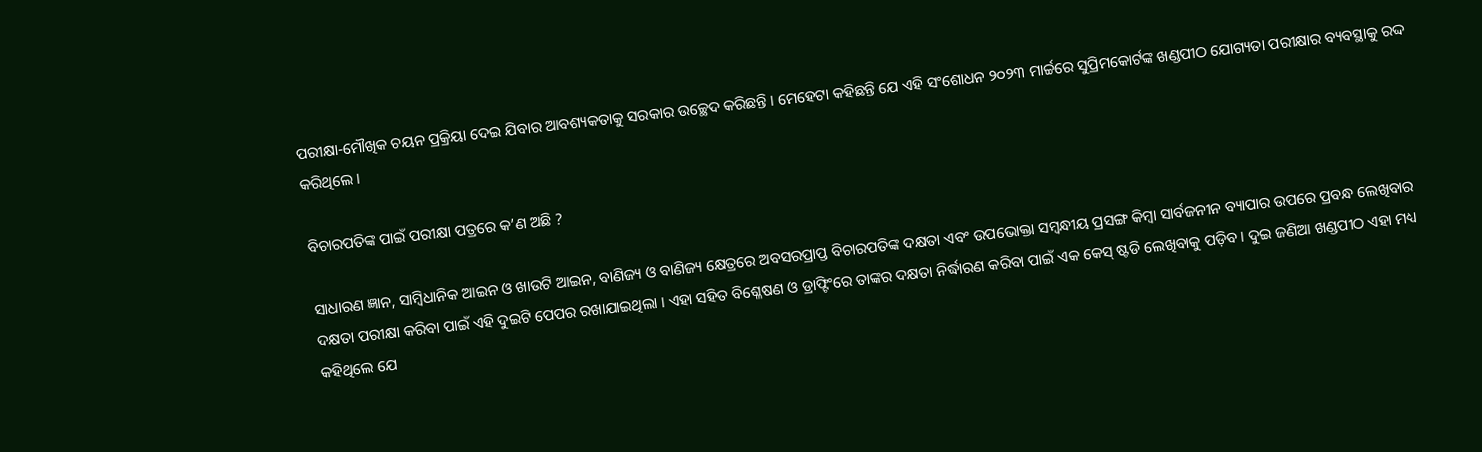ପରୀକ୍ଷା-ମୌଖିକ ଚୟନ ପ୍ରକ୍ରିୟା ଦେଇ ଯିବାର ଆବଶ୍ୟକତାକୁ ସରକାର ଉଚ୍ଛେଦ କରିଛନ୍ତି । ମେହେଟା କହିଛନ୍ତି ଯେ ଏହି ସଂଶୋଧନ ୨୦୨୩ ମାର୍ଚ୍ଚରେ ସୁପ୍ରିମକୋର୍ଟଙ୍କ ଖଣ୍ଡପୀଠ ଯୋଗ୍ୟତା ପରୀକ୍ଷାର ବ୍ୟବସ୍ଥାକୁ ରଦ୍ଦ କରିଥିଲେ ।

ବିଚାରପତିଙ୍କ ପାଇଁ ପରୀକ୍ଷା ପତ୍ରରେ କ’ଣ ଅଛି ?

ସାଧାରଣ ଜ୍ଞାନ, ସାମ୍ବିଧାନିକ ଆଇନ ଓ ଖାଉଟି ଆଇନ, ବାଣିଜ୍ୟ ଓ ବାଣିଜ୍ୟ କ୍ଷେତ୍ରରେ ଅବସରପ୍ରାପ୍ତ ବିଚାରପତିଙ୍କ ଦକ୍ଷତା ଏବଂ ଉପଭୋକ୍ତା ସମ୍ବନ୍ଧୀୟ ପ୍ରସଙ୍ଗ କିମ୍ବା ସାର୍ବଜନୀନ ବ୍ୟାପାର ଉପରେ ପ୍ରବନ୍ଧ ଲେଖିବାର ଦକ୍ଷତା ପରୀକ୍ଷା କରିବା ପାଇଁ ଏହି ଦୁଇଟି ପେପର ରଖାଯାଇଥିଲା । ଏହା ସହିତ ବିଶ୍ଳେଷଣ ଓ ଡ୍ରାଫ୍ଟିଂରେ ତାଙ୍କର ଦକ୍ଷତା ନିର୍ଦ୍ଧାରଣ କରିବା ପାଇଁ ଏକ କେସ୍ ଷ୍ଟଡି ଲେଖିବାକୁ ପଡ଼ିବ । ଦୁଇ ଜଣିଆ ଖଣ୍ଡପୀଠ ଏହା ମଧ୍ୟ କହିଥିଲେ ଯେ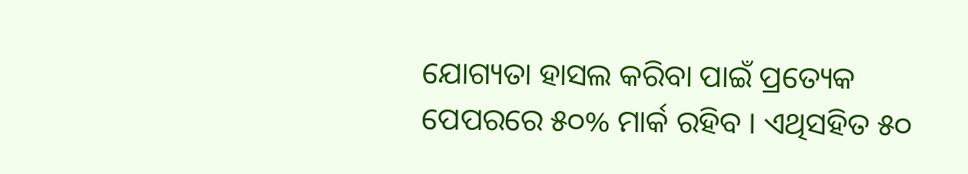ଯୋଗ୍ୟତା ହାସଲ କରିବା ପାଇଁ ପ୍ରତ୍ୟେକ ପେପରରେ ୫୦% ମାର୍କ ରହିବ । ଏଥିସହିତ ୫୦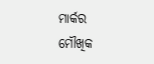ମାର୍କର ମୌଖିକ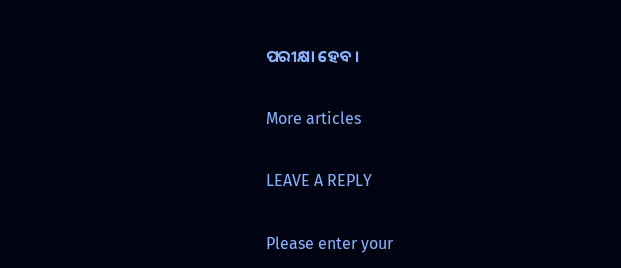ପରୀକ୍ଷା ହେବ ।

More articles

LEAVE A REPLY

Please enter your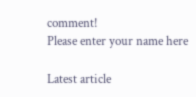comment!
Please enter your name here

Latest article